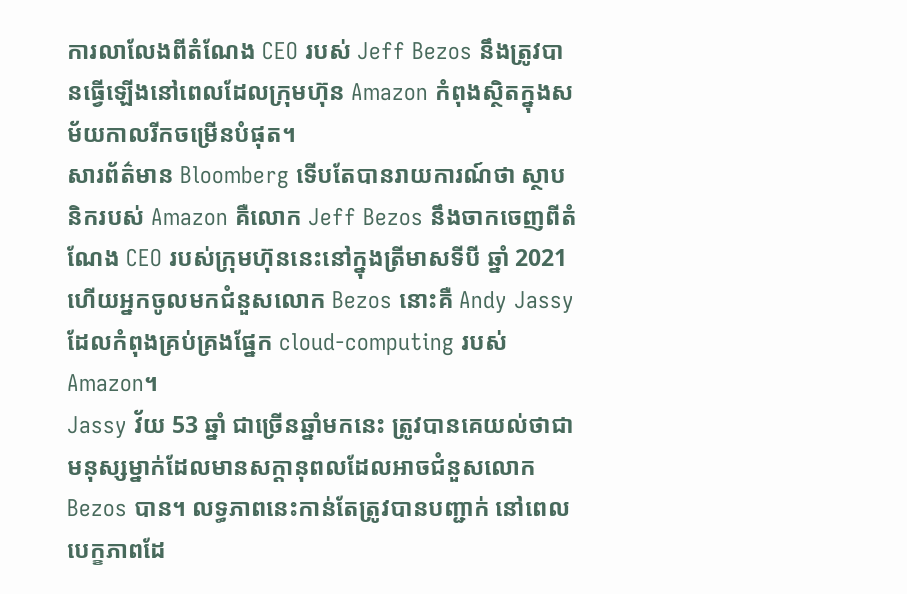ការលាលែងពីតំណែង CEO របស់ Jeff Bezos នឹងត្រូវបានធ្វើឡើងនៅពេលដែលក្រុមហ៊ុន Amazon កំពុងស្ថិតក្នុងសម័យកាលរីកចម្រើនបំផុត។
សារព័ត៌មាន Bloomberg ទើបតែបានរាយការណ៍ថា ស្ថាបនិករបស់ Amazon គឺលោក Jeff Bezos នឹងចាកចេញពីតំណែង CEO របស់ក្រុមហ៊ុននេះនៅក្នុងត្រីមាសទីបី ឆ្នាំ 2021 ហើយអ្នកចូលមកជំនួសលោក Bezos នោះគឺ Andy Jassy ដែលកំពុងគ្រប់គ្រងផ្នែក cloud-computing របស់ Amazon។
Jassy វ័យ 53 ឆ្នាំ ជាច្រើនឆ្នាំមកនេះ ត្រូវបានគេយល់ថាជាមនុស្សម្នាក់ដែលមានសក្ដានុពលដែលអាចជំនួសលោក Bezos បាន។ លទ្ធភាពនេះកាន់តែត្រូវបានបញ្ជាក់ នៅពេលបេក្ខភាពដែ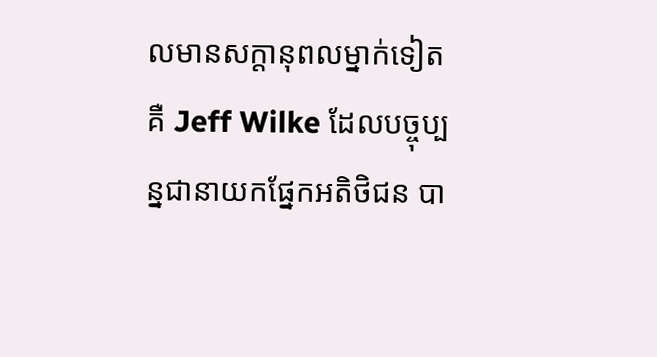លមានសក្ដានុពលម្នាក់ទៀតគឺ Jeff Wilke ដែលបច្ចុប្បន្នជានាយកផ្នែកអតិថិជន បា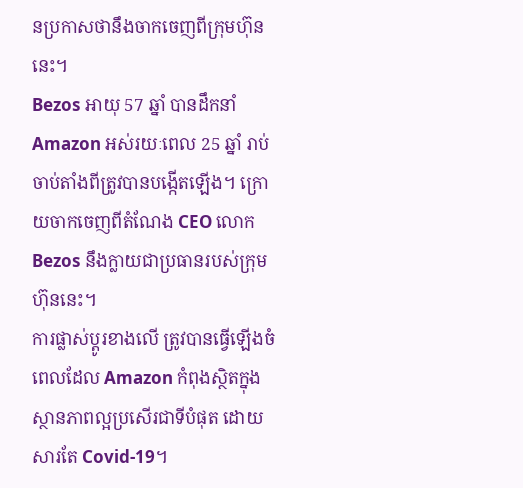នប្រកាសថានឹងចាកចេញពីក្រុមហ៊ុននេះ។
Bezos អាយុ 57 ឆ្នាំ បានដឹកនាំ Amazon អស់រយៈពេល 25 ឆ្នាំ រាប់ចាប់តាំងពីត្រូវបានបង្កើតឡើង។ ក្រោយចាកចេញពីតំណែង CEO លោក Bezos នឹងក្លាយជាប្រធានរបស់ក្រុមហ៊ុននេះ។
ការផ្លាស់ប្ដូរខាងលើ ត្រូវបានធ្វើឡើងចំពេលដែល Amazon កំពុងស្ថិតក្នុងស្ថានភាពល្អប្រសើរជាទីបំផុត ដោយសារតែ Covid-19។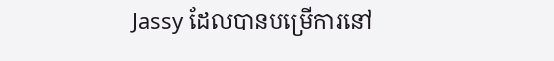Jassy ដែលបានបម្រើការនៅ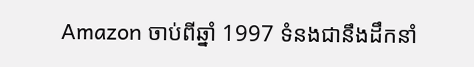Amazon ចាប់ពីឆ្នាំ 1997 ទំនងជានឹងដឹកនាំ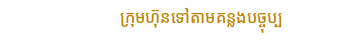ក្រុមហ៊ុនទៅតាមគន្លងបច្ចុប្ប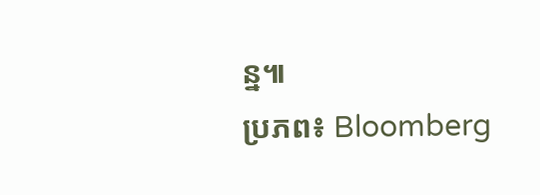ន្ន៕
ប្រភព៖ Bloomberg